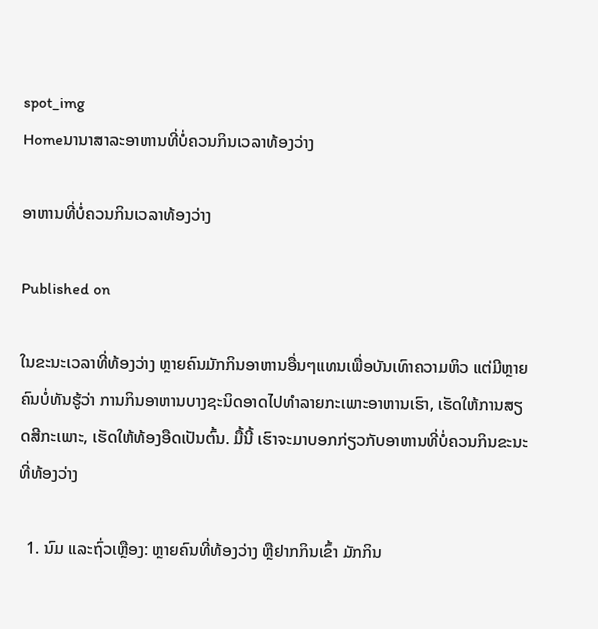spot_img
Homeນານາສາລະອາຫານທີ່ບໍ່ຄວນກິນເວລາທ້ອງວ່າງ

ອາຫານທີ່ບໍ່ຄວນກິນເວລາທ້ອງວ່າງ

Published on

ໃນຂະນະເວລາທີ່ທ້ອງວ່າງ ຫຼາຍຄົນມັກກິນອາຫານອື່ນໆແທນເພື່ອບັນເທົາຄວາມຫິວ ແຕ່ມີຫຼາຍຄົນບໍ່ທັນຮູ້ວ່າ ການກິນອາຫານບາງຊະນິດອາດໄປທຳລາຍກະເພາະອາຫານເຮົາ, ເຮັດໃຫ້ການສຽດສີກະເພາະ, ເຮັດໃຫ້ທ້ອງອືດເປັນຕົ້ນ. ມື້ນີ້ ເຮົາຈະມາບອກກ່ຽວກັບອາຫານທີ່ບໍ່ຄວນກິນຂະນະທີ່ທ້ອງວ່າງ

  1. ນົມ ແລະຖົ່ວເຫຼືອງ: ຫຼາຍຄົນທີ່ທ້ອງວ່າງ ຫຼືຢາກກິນເຂົ້າ ມັກກິນ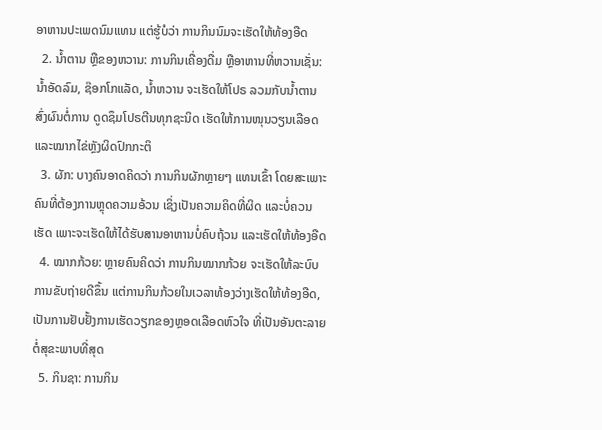ອາຫານປະເພດນົມແທນ ແຕ່ຮູ້ບໍວ່າ ການກິນນົມຈະເຮັດໃຫ້ທ້ອງອືດ
  2. ນໍ້າຕານ ຫຼືຂອງຫວານ: ການກິນເຄື່ອງດື່ມ ຫຼືອາຫານທີ່ຫວານເຊັ່ນ: ນໍ້າອັດລົມ, ຊ໊ອກໂກແລັດ, ນໍ້າຫວານ ຈະເຮັດໃຫ້ໂປຣ ລວມກັບນໍ້າຕານ ສົ່ງຜົນຕໍ່ການ ດູດຊຶມໂປຣຕີນທຸກຊະນິດ ເຮັດໃຫ້ການໜຸນວຽນເລືອດ ແລະໝາກໄຂ່ຫຼັງຜິດປົກກະຕິ
  3. ຜັກ: ບາງຄົນອາດຄິດວ່າ ການກິນຜັກຫຼາຍໆ ແທນເຂົ້າ ໂດຍສະເພາະຄົນທີ່ຕ້ອງການຫຼຸດຄວາມອ້ວນ ເຊິ່ງເປັນຄວາມຄິດທີ່ຜິດ ແລະບໍ່ຄວນເຮັດ ເພາະຈະເຮັດໃຫ້ໄດ້ຮັບສານອາຫານບໍ່ຄົບຖ້ວນ ແລະເຮັດໃຫ້ທ້ອງອືດ
  4. ໝາກກ້ວຍ: ຫຼາຍຄົນຄິດວ່າ ການກິນໝາກກ້ວຍ ຈະເຮັດໃຫ້ລະບົບການຂັບຖ່າຍດີຂຶ້ນ ແຕ່ການກິນກ້ວຍໃນເວລາທ້ອງວ່າງເຮັດໃຫ້ທ້ອງອືດ, ເປັນການຢັບຢັ້ງການເຮັດວຽກຂອງຫຼອດເລືອດຫົວໃຈ ທີ່ເປັນອັນຕະລາຍຕໍ່ສຸຂະພາບທີ່ສຸດ
  5. ກິນຊາ: ການກິນ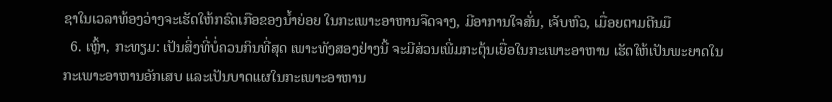ຊາໃນເວລາທ້ອງວ່າງຈະເຮັດໃຫ້ກຣົດເກືອຂອງນໍ້າຍ່ອຍ ໃນກະເພາະອາຫານຈືດຈາງ, ມີອາການໃຈສັ່ນ, ເຈັບຫົວ, ເມື່ອຍຕາມຕີນມື
  6. ເຫຼົ້າ, ກະທຽມ: ເປັນສິ່ງທີ່ບໍ່ຄວນກິນທີ່ສຸດ ເພາະທັງສອງຢ່າງນີ້ ຈະມີສ່ວນເພີ່ມກະຕຸ້ນເຍື່ອໃນກະເພາະອາຫານ ເຮັດໃຫ້ເປັນພະຍາດໃນກະເພາະອາຫານອັກເສບ ແລະເປັນບາດແຜໃນກະເພາະອາຫານ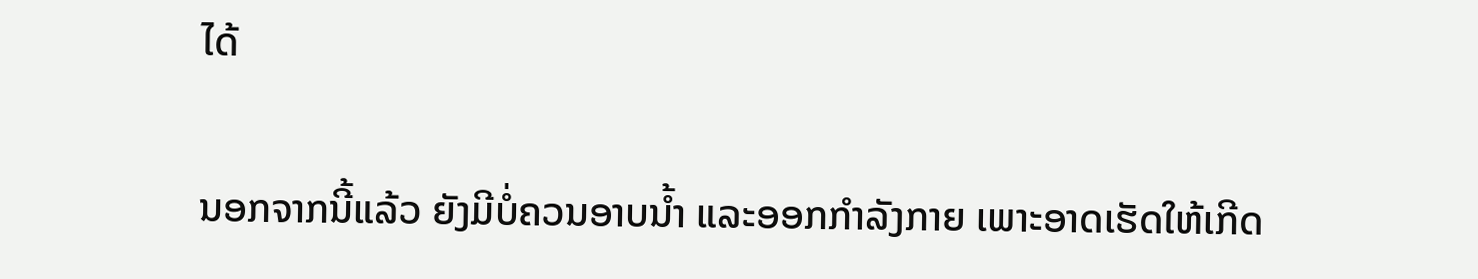ໄດ້

ນອກຈາກນີ້ແລ້ວ ຍັງມີບໍ່ຄວນອາບນໍ້າ ແລະອອກກໍາລັງກາຍ ເພາະອາດເຮັດໃຫ້ເກີດ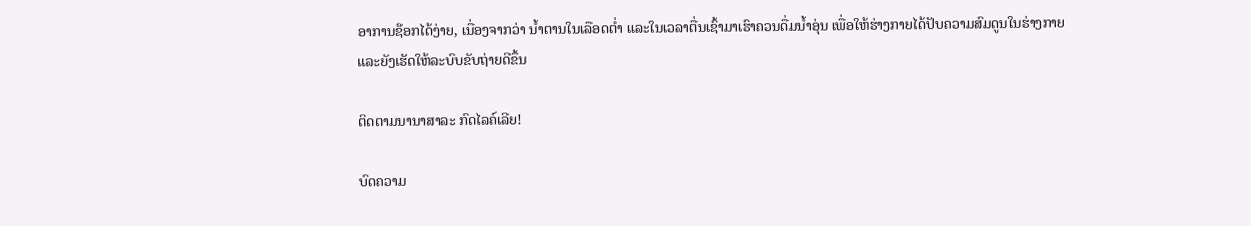ອາການຊ໊ອກໄດ້ງ່າຍ, ເນື່ອງຈາກວ່າ ນໍ້າຕານໃນເລືອດຕໍ່າ ແລະໃນເວລາຕື່ນເຊົ້າມາເຮົາຄວນດື່ມນໍ້າອຸ່ນ ເພື່ອໃຫ້ຮ່າງກາຍໄດ້ປັບຄວາມສົມດູນໃນຮ່າງກາຍ ແລະຍັງເຮັດໃຫ້ລະບົບຂັບຖ່າຍດີຂຶ້ນ

ຕິດຕາມນານາສາລະ ກົດໄລຄ໌ເລີຍ!

ບົດຄວາມ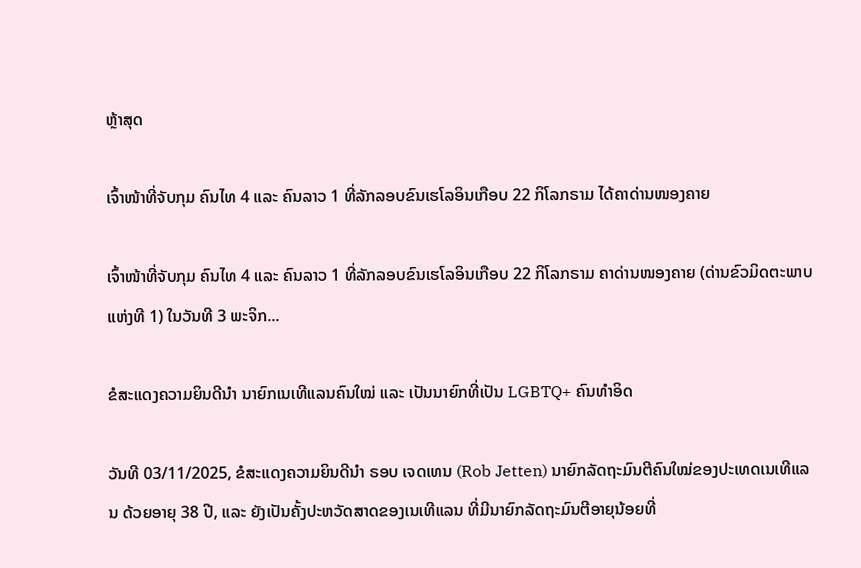ຫຼ້າສຸດ

ເຈົ້າໜ້າທີ່ຈັບກຸມ ຄົນໄທ 4 ແລະ ຄົນລາວ 1 ທີ່ລັກລອບຂົນເຮໂລອິນເກືອບ 22 ກິໂລກຣາມ ໄດ້ຄາດ່ານໜອງຄາຍ

ເຈົ້າໜ້າທີ່ຈັບກຸມ ຄົນໄທ 4 ແລະ ຄົນລາວ 1 ທີ່ລັກລອບຂົນເຮໂລອິນເກືອບ 22 ກິໂລກຣາມ ຄາດ່ານໜອງຄາຍ (ດ່ານຂົວມິດຕະພາບແຫ່ງທີ 1) ໃນວັນທີ 3 ພະຈິກ...

ຂໍສະແດງຄວາມຍິນດີນຳ ນາຍົກເນເທີແລນຄົນໃໝ່ ແລະ ເປັນນາຍົກທີ່ເປັນ LGBTQ+ ຄົນທຳອິດ

ວັນທີ 03/11/2025, ຂໍສະແດງຄວາມຍິນດີນຳ ຣອບ ເຈດເທນ (Rob Jetten) ນາຍົກລັດຖະມົນຕີຄົນໃໝ່ຂອງປະເທດເນເທີແລນ ດ້ວຍອາຍຸ 38 ປີ, ແລະ ຍັງເປັນຄັ້ງປະຫວັດສາດຂອງເນເທີແລນ ທີ່ມີນາຍົກລັດຖະມົນຕີອາຍຸນ້ອຍທີ່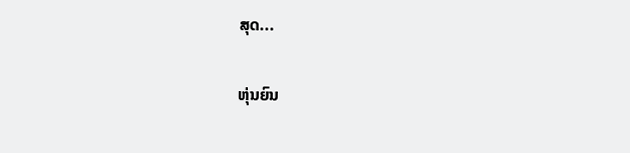ສຸດ...

ຫຸ່ນຍົນ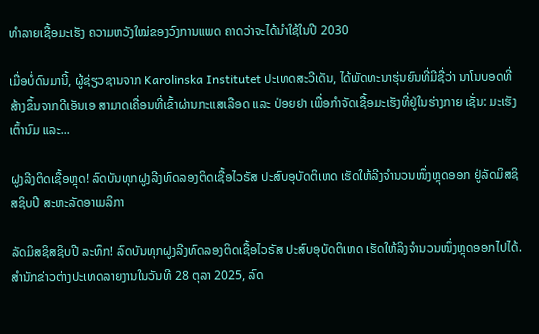ທຳລາຍເຊື້ອມະເຮັງ ຄວາມຫວັງໃໝ່ຂອງວົງການແພດ ຄາດວ່າຈະໄດ້ນໍາໃຊ້ໃນປີ 2030

ເມື່ອບໍ່ດົນມານີ້, ຜູ້ຊ່ຽວຊານຈາກ Karolinska Institutet ປະເທດສະວີເດັນ, ໄດ້ພັດທະນາຮຸ່ນຍົນທີ່ມີຊື່ວ່າ ນາໂນບອດທີ່ສ້າງຂຶ້ນຈາກດີເອັນເອ ສາມາດເຄື່ອນທີ່ເຂົ້າຜ່ານກະແສເລືອດ ແລະ ປ່ອຍຢາ ເພື່ອກຳຈັດເຊື້ອມະເຮັງທີ່ຢູ່ໃນຮ່າງກາຍ ເຊັ່ນ: ມະເຮັງເຕົ້ານົມ ແລະ...

ຝູງລີງຕິດເຊື້ອຫຼຸດ! ລົດບັນທຸກຝູງລີງທົດລອງຕິດເຊື້ອໄວຣັສ ປະສົບອຸບັດຕິເຫດ ເຮັດໃຫ້ລີງຈຳນວນໜຶ່ງຫຼຸດອອກ ຢູ່ລັດມິສຊິສຊິບປີ ສະຫະລັດອາເມລິກາ

ລັດມິສຊິສຊິບປີ ລະທຶກ! ລົດບັນທຸກຝູງລີງທົດລອງຕິດເຊື້ອໄວຣັສ ປະສົບອຸບັດຕິເຫດ ເຮັດໃຫ້ລິງຈຳນວນໜຶ່ງຫຼຸດອອກໄປໄດ້. ສຳນັກຂ່າວຕ່າງປະເທດລາຍງານໃນວັນທີ 28 ຕຸລາ 2025, ລົດ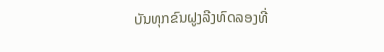ບັນທຸກຂົນຝູງລີງທົດລອງທີ່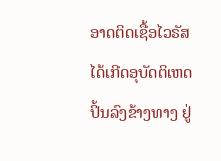ອາດຕິດເຊື້ອໄວຣັສ ໄດ້ເກີດອຸບັດຕິເຫດປິ້ນລົງຂ້າງທາງ ຢູ່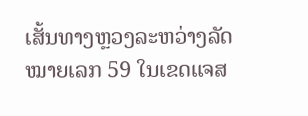ເສັ້ນທາງຫຼວງລະຫວ່າງລັດໝາຍເລກ 59 ໃນເຂດແຈສ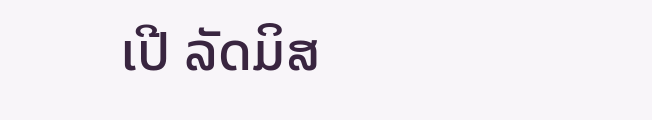ເປີ ລັດມິສ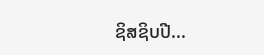ຊິສຊິບປີ...